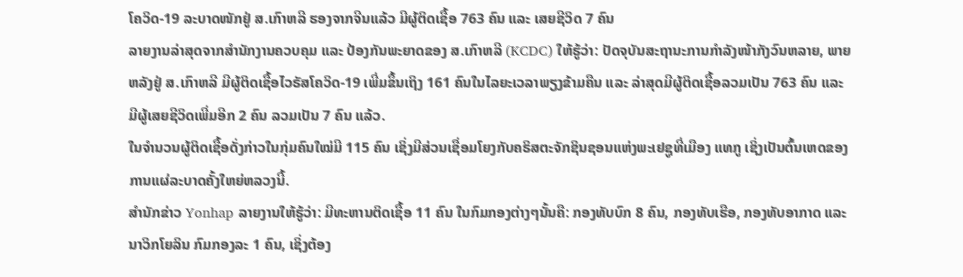ໂຄວິດ-19 ລະບາດໜັກຢູ່ ສ.ເກົາຫລີ ຮອງຈາກຈີນແລ້ວ ມີຜູ້ຕິດເຊື້ອ 763 ຄົນ ແລະ ເສຍຊີວິດ 7 ຄົນ
ລາຍງານລ່າສຸດຈາກສຳນັກງານຄວບຄຸມ ແລະ ປ້ອງກັນພະຍາດຂອງ ສ.ເກົາຫລີ (KCDC) ໃຫ້ຮູ້ວ່າ: ປັດຈຸບັນສະຖານະການກຳລັງໜ້າກັງວົນຫລາຍ, ພາຍຫລັງຢູ່ ສ.ເກົາຫລີ ມີຜູ້ຕິດເຊື້ອໄວຣັສໂຄວິດ-19 ເພີ່ມຂຶ້ນເຖິງ 161 ຄົນໃນໄລຍະເວລາພຽງຂ້າມຄືນ ແລະ ລ່າສຸດມີຜູ້ຕິດເຊື້ອລວມເປັນ 763 ຄົນ ແລະ ມີຜູ້ເສຍຊີວິດເພີ່ມອີກ 2 ຄົນ ລວມເປັນ 7 ຄົນ ແລ້ວ.
ໃນຈຳນວນຜູ້ຕິດເຊື້ອດັ່ງກ່າວໃນກຸ່ມຄົນໃໝ່ມີ 115 ຄົນ ເຊິ່ງມີສ່ວນເຊື່ອມໂຍງກັບຄຣິສຕະຈັກຊິນຊອນແຫ່ງພະເຢຊູທີ່ເມືອງ ແທກູ ເຊິ່ງເປັນຕົ້ນເຫດຂອງການແຜ່ລະບາດຄັ້ງໃຫຍ່ຫລວງນີ້.
ສຳນັກຂ່າວ Yonhap ລາຍງານໃຫ້ຮູ້ວ່າ: ມີທະຫານຕິດເຊື້ອ 11 ຄົນ ໃນກົມກອງຕ່າງໆນັ້ນຄື: ກອງທັບບົກ 8 ຄົນ, ກອງທັບເຮືອ, ກອງທັບອາກາດ ແລະ ນາວິກໂຍລິນ ກົມກອງລະ 1 ຄົນ, ເຊິ່ງຕ້ອງ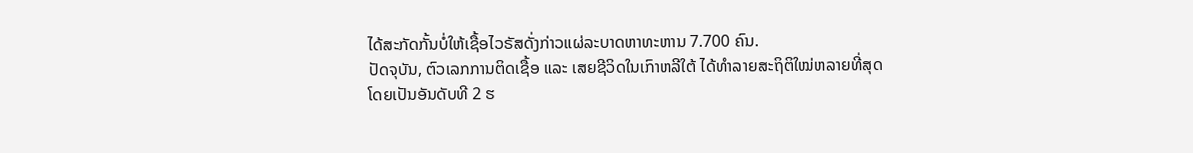ໄດ້ສະກັດກັ້ນບໍ່ໃຫ້ເຊື້ອໄວຣັສດັ່ງກ່າວແຜ່ລະບາດຫາທະຫານ 7.700 ຄົນ.
ປັດຈຸບັນ, ຕົວເລກການຕິດເຊື້ອ ແລະ ເສຍຊີວິດໃນເກົາຫລີໃຕ້ ໄດ້ທຳລາຍສະຖິຕິໃໝ່ຫລາຍທີ່ສຸດ ໂດຍເປັນອັນດັບທີ 2 ຮ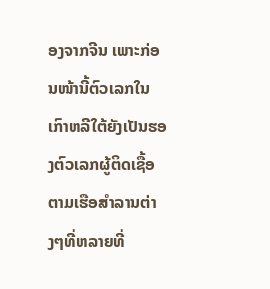ອງຈາກຈີນ ເພາະກ່ອນໜ້ານີ້ຕົວເລກໃນເກົາຫລີໃຕ້ຍັງເປັນຮອງຕົວເລກຜູ້ຕິດເຊື້ອຕາມເຮືອສຳລານຕ່າງໆທີ່ຫລາຍທີ່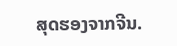ສຸດຮອງຈາກຈີນ.